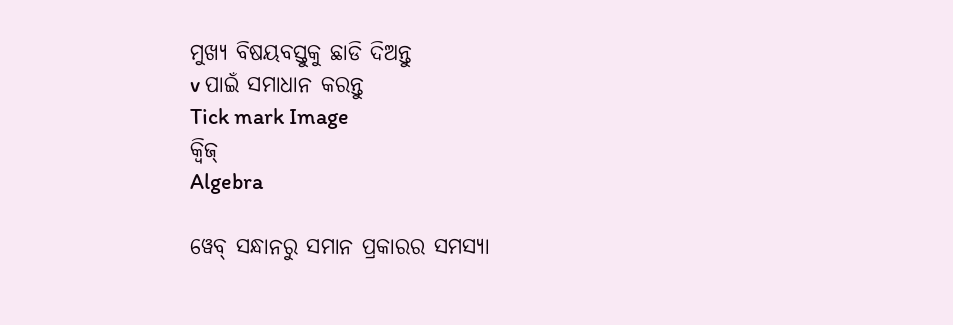ମୁଖ୍ୟ ବିଷୟବସ୍ତୁକୁ ଛାଡି ଦିଅନ୍ତୁ
v ପାଇଁ ସମାଧାନ କରନ୍ତୁ
Tick mark Image
କ୍ୱିଜ୍‌
Algebra

ୱେବ୍ ସନ୍ଧାନରୁ ସମାନ ପ୍ରକାରର ସମସ୍ୟା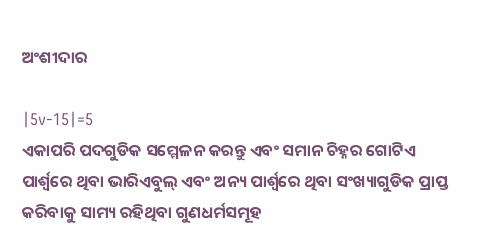ଅଂଶୀଦାର

|5v-15|=5
ଏକାପରି ପଦଗୁଡିକ ସମ୍ମେଳନ କରନ୍ତୁ ଏବଂ ସମାନ ଚିହ୍ନର ଗୋଟିଏ ପାର୍ଶ୍ୱରେ ଥିବା ଭାରିଏବୁଲ୍‌ ଏବଂ ଅନ୍ୟ ପାର୍ଶ୍ୱରେ ଥିବା ସଂଖ୍ୟାଗୁଡିକ ପ୍ରାପ୍ତ କରିବାକୁ ସାମ୍ୟ ରହିଥିବା ଗୁଣଧର୍ମସମୂହ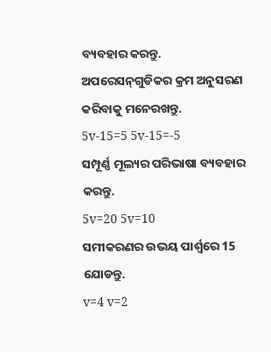ବ୍ୟବହାର କରନ୍ତୁ. ଅପରେସନ୍‌ଗୁଡିକର କ୍ରମ ଅନୁସରଣ କରିବାକୁ ମନେରଖନ୍ତୁ.
5v-15=5 5v-15=-5
ସମ୍ପୂର୍ଣ୍ଣ ମୂଲ୍ୟର ପରିଭାଷା ବ୍ୟବହାର କରନ୍ତୁ.
5v=20 5v=10
ସମୀକରଣର ଉଭୟ ପାର୍ଶ୍ୱରେ 15 ଯୋଡନ୍ତୁ.
v=4 v=2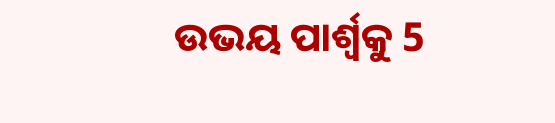ଉଭୟ ପାର୍ଶ୍ୱକୁ 5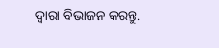ଦ୍ୱାରା ବିଭାଜନ କରନ୍ତୁ.